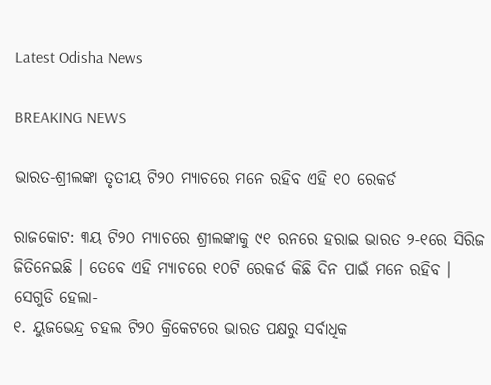Latest Odisha News

BREAKING NEWS

ଭାରତ-ଶ୍ରୀଲଙ୍କା ତୃତୀୟ ଟି୨୦ ମ୍ୟାଚରେ ମନେ ରହିବ ଏହି ୧୦ ରେକର୍ଡ

ରାଜକୋଟ: ୩ୟ ଟି୨୦ ମ୍ୟାଚରେ ଶ୍ରୀଲଙ୍କାକୁ ୯୧ ରନରେ ହରାଇ ଭାରତ ୨-୧ରେ ସିରିଜ ଜିତିନେଇଛି । ତେବେ ଏହି ମ୍ୟାଚରେ ୧୦ଟି ରେକର୍ଡ କିଛି ଦିନ ପାଇଁ ମନେ ରହିବ । ସେଗୁଡି ହେଲା-
୧. ୟୁଜଭେନ୍ଦ୍ର ଚହଲ ଟି୨୦ କ୍ରିକେଟରେ ଭାରତ ପକ୍ଷରୁ ସର୍ବାଧିକ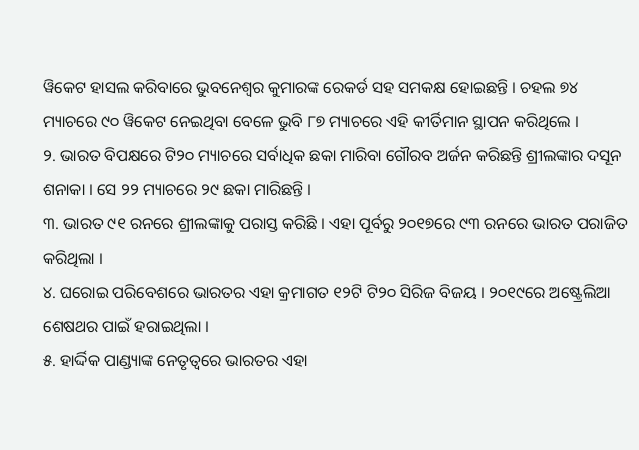ୱିକେଟ ହାସଲ କରିବାରେ ଭୁବନେଶ୍ୱର କୁମାରଙ୍କ ରେକର୍ଡ ସହ ସମକକ୍ଷ ହୋଇଛନ୍ତି । ଚହଲ ୭୪ ମ୍ୟାଚରେ ୯୦ ୱିକେଟ ନେଇଥିବା ବେଳେ ଭୁବି ୮୭ ମ୍ୟାଚରେ ଏହି କୀର୍ତିମାନ ସ୍ଥାପନ କରିଥିଲେ ।
୨. ଭାରତ ବିପକ୍ଷରେ ଟି୨୦ ମ୍ୟାଚରେ ସର୍ବାଧିକ ଛକା ମାରିବା ଗୌରବ ଅର୍ଜନ କରିଛନ୍ତି ଶ୍ରୀଲଙ୍କାର ଦସୂନ ଶନାକା । ସେ ୨୨ ମ୍ୟାଚରେ ୨୯ ଛକା ମାରିଛନ୍ତି ।
୩. ଭାରତ ୯୧ ରନରେ ଶ୍ରୀଲଙ୍କାକୁ ପରାସ୍ତ କରିଛି । ଏହା ପୂର୍ବରୁ ୨୦୧୭ରେ ୯୩ ରନରେ ଭାରତ ପରାଜିତ କରିଥିଲା ।
୪. ଘରୋଇ ପରିବେଶରେ ଭାରତର ଏହା କ୍ରମାଗତ ୧୨ଟି ଟି୨୦ ସିରିଜ ବିଜୟ । ୨୦୧୯ରେ ଅଷ୍ଟ୍ରେଲିଆ ଶେଷଥର ପାଇଁ ହରାଇଥିଲା ।
୫. ହାର୍ଦ୍ଦିକ ପାଣ୍ଡ୍ୟାଙ୍କ ନେତୃତ୍ୱରେ ଭାରତର ଏହା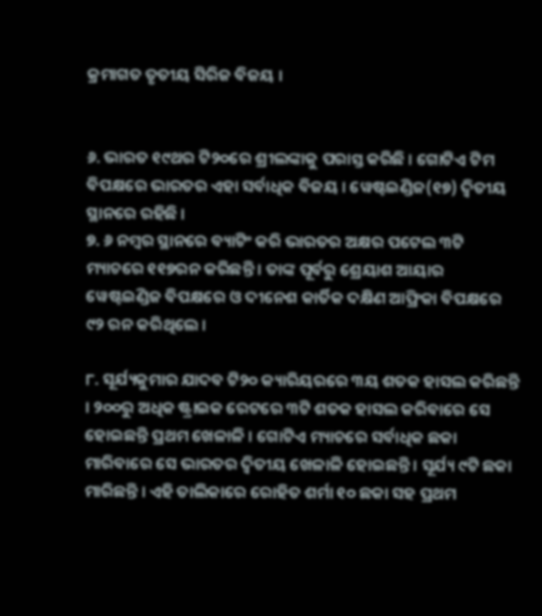କ୍ରମାଗତ ତୃତୀୟ ସିରିଜ ବିଜୟ ।


୬. ଭାରତ ୧୯ଥର ଟି୨୦ରେ ଶ୍ରୀଲଙ୍କାକୁ ପରାସ୍ତ କରିଛି । ଗୋଟିଏ ଟିମ ବିପକ୍ଷରେ ଭାରତର ଏହା ସର୍ବାଧିକ ବିଜୟ । ୱେଷ୍ଟଇଣ୍ଡିଜ(୧୭) ଦ୍ୱିତୀୟ ସ୍ଥାନରେ ରହିଛି ।
୭. ୬ ନମ୍ବର ସ୍ଥାନରେ ବ୍ୟାଟିଂ କରି ଭାରତର ଅକ୍ଷର ପଟେଲ ୩ଟି ମ୍ୟାଚରେ ୧୧୭ରନ କରିଛନ୍ତି । ତାଙ୍କ ପୂର୍ବରୁ ଶ୍ରେୟାଶ ଆୟାର ୱେଷ୍ଟଇଣ୍ଡିଜ ବିପକ୍ଷରେ ଓ ଦୀନେଶ କାର୍ତିକ ଦକ୍ଷିଣ ଆଫ୍ରିକା ବିପକ୍ଷରେ ୯୨ ରନ କରିଥିଲେ ।

୮. ସୂର୍ଯ୍ୟକୁମାର ଯାଦବ ଟି୨୦ କ୍ୟାରିୟରରେ ୩ୟ ଶତକ ହାସଲ କରିଛନ୍ତି । ୨୦୦ରୁ ଅଧିକ ଷ୍ଟ୍ରାଇକ ରେଟରେ ୩ଟି ଶତକ ହାସଲ କରିବାରେ ସେ ହୋଇଛନ୍ତି ପ୍ରଥମ ଖେଳାଳି । ଗୋଟିଏ ମ୍ୟାଚରେ ସର୍ବାଧିକ ଛକା ମାରିବାରେ ସେ ଭାରତର ଦ୍ୱିତୀୟ ଖେଳାଳି ହୋଇଛନ୍ତି । ସୂର୍ଯ୍ୟ ୯ଟି ଛକା ମାରିଛନ୍ତି । ଏହି ତାଲିକାରେ ରୋହିତ ଶର୍ମା ୧୦ ଛକା ସହ ପ୍ରଥମ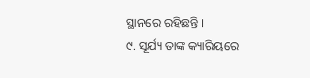ସ୍ଥାନରେ ରହିଛନ୍ତି ।
୯. ସୂର୍ଯ୍ୟ ତାଙ୍କ କ୍ୟାରିୟରେ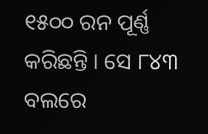୧୫୦୦ ରନ ପୂର୍ଣ୍ଣ କରିଛନ୍ତି । ସେ ୮୪୩ ବଲରେ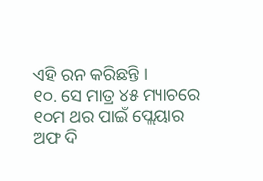ଏହି ରନ କରିଛନ୍ତି ।
୧୦. ସେ ମାତ୍ର ୪୫ ମ୍ୟାଚରେ ୧୦ମ ଥର ପାଇଁ ପ୍ଲେୟାର ଅଫ ଦି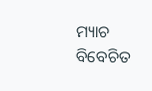ମ୍ୟାଚ ବିବେଚିତ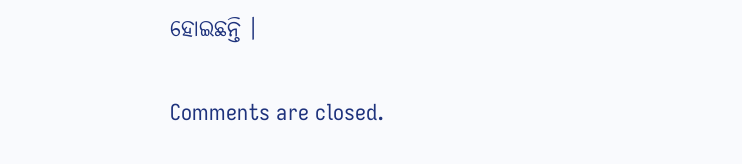ହୋଇଛନ୍ତି ।

Comments are closed.